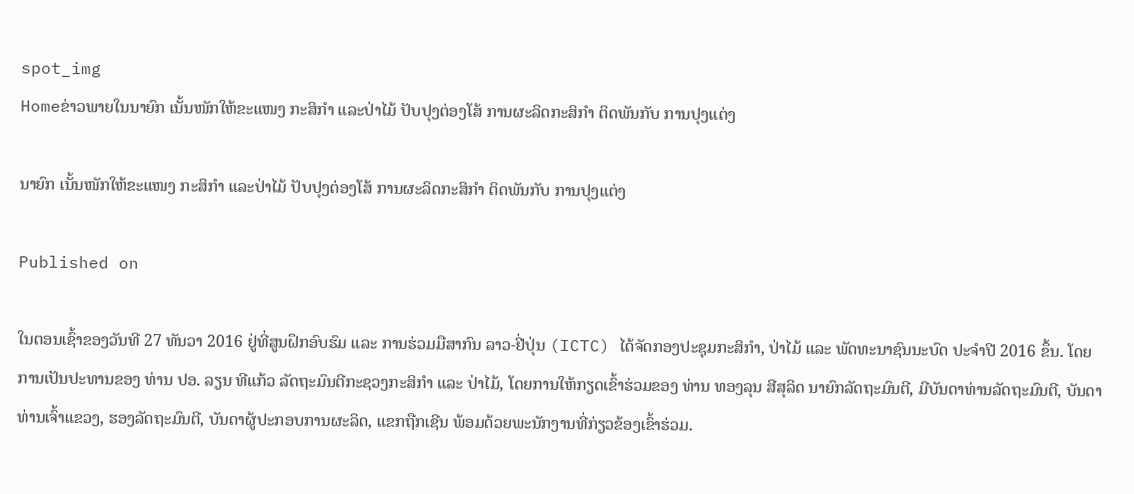spot_img
Homeຂ່າວພາຍໃນນາຍົກ ເນັ້ນໜັກໃຫ້ຂະແໜງ ກະສິກໍາ ແລະປ່າໄມ້ ປັບປຸງຕ່ອງໂສ້ ການຜະລິດກະສິກໍາ ຕິດພັນກັບ ການປຸງແຕ່ງ

ນາຍົກ ເນັ້ນໜັກໃຫ້ຂະແໜງ ກະສິກໍາ ແລະປ່າໄມ້ ປັບປຸງຕ່ອງໂສ້ ການຜະລິດກະສິກໍາ ຕິດພັນກັບ ການປຸງແຕ່ງ

Published on

ໃນຕອນເຊົ້າຂອງວັນທີ 27 ທັນວາ 2016 ຢູ່ທີ່ສູນຝຶກອົບຮົມ ແລະ ການຮ່ວມມືສາກົນ ລາວ-ຢີ່ປຸ່ນ (ICTC) ໄດ້ຈັດກອງປະຊຸມກະສິກໍາ, ປ່າໄມ້ ແລະ ພັດທະນາຊົນນະບົດ ປະຈໍາປີ 2016 ຂຶ້ນ. ໂດຍການເປັນປະທານຂອງ ທ່ານ ປອ. ລຽນ ທີແກ້ວ ລັດຖະມົນຕີກະຊວງກະສິກໍາ ແລະ ປ່າໄມ້, ໂດຍການໃຫ້ກຽດເຂົ້າຮ່ວມຂອງ ທ່ານ ທອງລຸນ ສີສຸລິດ ນາຍົກລັດຖະມົນຕີ, ມີບັນດາທ່ານລັດຖະມົນຕີ, ບັນດາທ່ານເຈົ້າແຂວງ, ຮອງລັດຖະມົນຕີ, ບັນດາຜູ້ປະກອບການຜະລິດ, ແຂກຖືກເຊີນ ພ້ອມດ້ວຍພະນັກງານທີ່ກ່ຽວຂ້ອງເຂົ້າຮ່ວມ.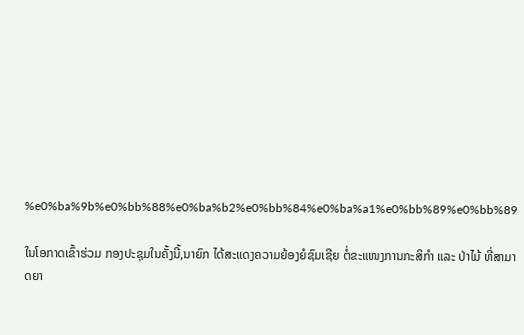%e0%ba%9b%e0%bb%88%e0%ba%b2%e0%bb%84%e0%ba%a1%e0%bb%89%e0%bb%89

ໃນໂອກາດເຂົ້າຮ່ວມ ກອງປະຊຸມໃນຄັ້ງນີ້,ນາຍົກ ໄດ້ສະແດງຄວາມຍ້ອງຍໍຊົມເຊີຍ ຕໍ່ຂະແໜງການກະສິກໍາ ແລະ ປ່າໄມ້ ທີ່ສາມາດຍາ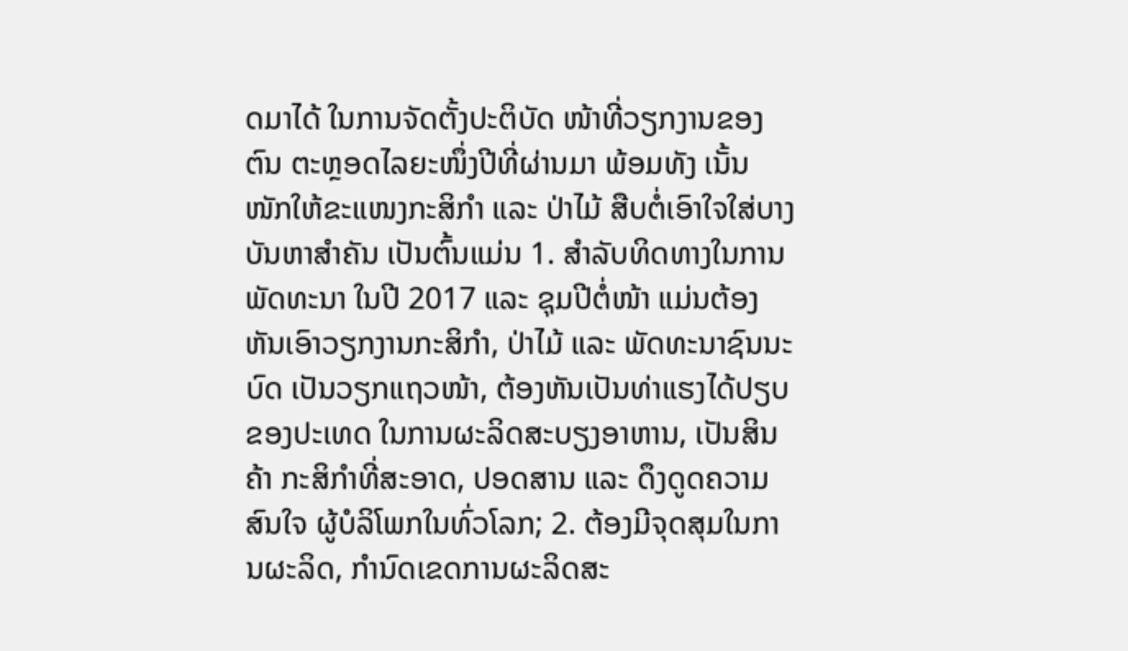ດມາໄດ້ ໃນການຈັດຕັ້ງປະຕິບັດ ໜ້າທີ່ວຽກງານຂອງຕົນ ຕະຫຼອດໄລຍະໜຶ່ງປີທີ່ຜ່ານມາ ພ້ອມທັງ ເນັ້ນໜັກໃຫ້ຂະແໜງກະສິກໍາ ແລະ ປ່າໄມ້ ສືບຕໍ່ເອົາໃຈໃສ່ບາງບັນຫາສໍາຄັນ ເປັນຕົ້ນແມ່ນ 1. ສໍາລັບທິດທາງໃນການພັດທະນາ ໃນປີ 2017 ແລະ ຊຸມປີຕໍ່ໜ້າ ແມ່ນຕ້ອງຫັນເອົາວຽກງານກະສິກໍາ, ປ່າໄມ້ ແລະ ພັດທະນາຊົນນະບົດ ເປັນວຽກແຖວໜ້າ, ຕ້ອງຫັນເປັນທ່າແຮງໄດ້ປຽບຂອງປະເທດ ໃນການຜະລິດສະບຽງອາຫານ, ເປັນສິນຄ້າ ກະສິກໍາທີ່ສະອາດ, ປອດສານ ແລະ ດຶງດູດຄວາມສົນໃຈ ຜູ້ບໍລິໂພກໃນທົ່ວໂລກ; 2. ຕ້ອງມີຈຸດສຸມໃນການຜະລິດ, ກໍານົດເຂດການຜະລິດສະ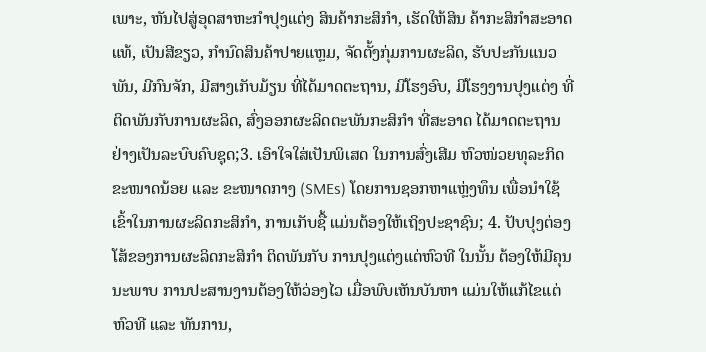ເພາະ, ຫັນໄປສູ່ອຸດສາຫະກໍາປຸງແຕ່ງ ສິນຄ້າກະສິກໍາ, ເຮັດໃຫ້ສິນ ຄ້າກະສິກໍາສະອາດແທ້, ເປັນສີຂຽວ, ກໍານົດສິນຄ້າປາຍແຫຼມ, ຈັດຕັ້ງກຸ່ມການຜະລິດ, ຮັບປະກັນແນວພັນ, ມີກົນຈັກ, ມີສາງເກັບມ້ຽນ ທີ່ໄດ້ມາດຕະຖານ, ມີໂຮງອົບ, ມີໂຮງງານປຸງແຕ່ງ ທີ່ຕິດພັນກັບການຜະລິດ, ສົ່ງອອກຜະລິດຕະພັນກະສິກໍາ ທີ່ສະອາດ ໄດ້ມາດຕະຖານ ຢ່າງເປັນລະບົບຄົບຊຸດ;3. ເອົາໃຈໃສ່ເປັນພິເສດ ໃນການສົ່ງເສີມ ຫົວໜ່ວຍທຸລະກິດຂະໜາດນ້ອຍ ແລະ ຂະໜາດກາງ (SMEs) ໂດຍການຊອກຫາແຫຼ່ງທຶນ ເພື່ອນໍາໃຊ້ເຂົ້າໃນການຜະລິດກະສິກໍາ, ການເກັບຊື້ ແມ່ນຕ້ອງໃຫ້ເຖິງປະຊາຊົນ; 4. ປັບປຸງຕ່ອງໂສ້ຂອງການຜະລິດກະສິກໍາ ຕິດພັນກັບ ການປຸງແຕ່ງແຕ່ຫົວທີ ໃນນັ້ນ ຕ້ອງໃຫ້ມີຄຸນນະພາບ ການປະສານງານຕ້ອງໃຫ້ວ່ອງໄວ ເມື່ອພົບເຫັນບັນຫາ ແມ່ນໃຫ້ແກ້ໄຂແຕ່ຫົວທີ ແລະ ທັນການ,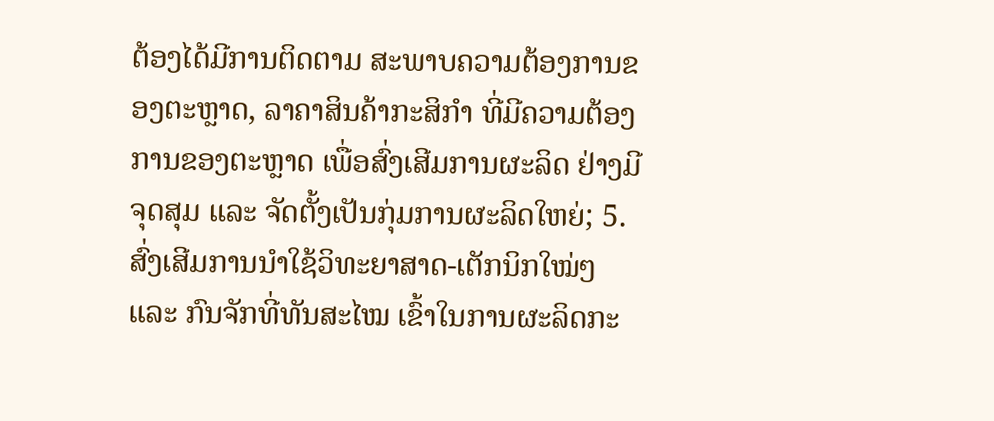ຕ້ອງໄດ້ມີການຕິດຕາມ ສະພາບຄວາມຕ້ອງການຂອງຕະຫຼາດ, ລາຄາສິນຄ້າກະສິກໍາ ທີ່ມີຄວາມຕ້ອງການຂອງຕະຫຼາດ ເພື່ອສົ່ງເສີມການຜະລິດ ຢ່າງມີຈຸດສຸມ ແລະ ຈັດຕັ້ງເປັນກຸ່ມການຜະລິດໃຫຍ່; 5. ສົ່ງເສີມການນໍາໃຊ້ວິທະຍາສາດ-ເຕັກນິກໃໝ່ໆ ແລະ ກົນຈັກທີ່ທັນສະໄໝ ເຂົ້າໃນການຜະລິດກະ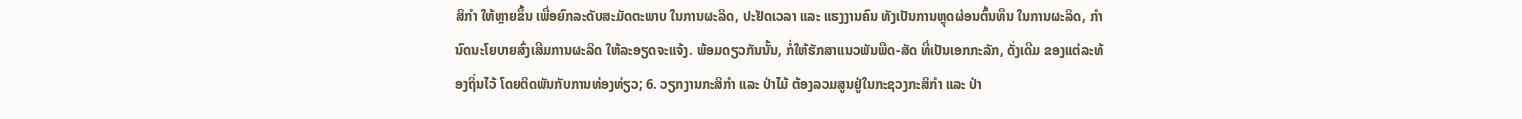ສິກໍາ ໃຫ້ຫຼາຍຂຶ້ນ ເພື່ອຍົກລະດັບສະມັດຕະພາບ ໃນການຜະລິດ, ປະຢັດເວລາ ແລະ ແຮງງານຄົນ ທັງເປັນການຫຼຸດຜ່ອນຕົ້ນທຶນ ໃນການຜະລິດ, ກໍານົດນະໂຍບາຍສົ່ງເສີມການຜະລິດ ໃຫ້ລະອຽດຈະແຈ້ງ. ພ້ອມດຽວກັນນັ້ນ, ກໍ່ໃຫ້ຮັກສາແນວພັນພືດ-ສັດ ທີ່ເປັນເອກກະລັກ, ດັ່ງເດີມ ຂອງແຕ່ລະທ້ອງຖິ່ນໄວ້ ໂດຍຕິດພັນກັບການທ່ອງທ່ຽວ; 6. ວຽກງານກະສິກໍາ ແລະ ປ່າໄມ້ ຕ້ອງລວມສູນຢູ່ໃນກະຊວງກະສິກໍາ ແລະ ປ່າ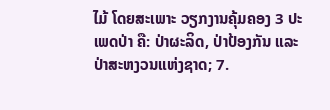ໄມ້ ໂດຍສະເພາະ ວຽກງານຄຸ້ມຄອງ 3 ປະເພດປ່າ ຄື: ປ່າຜະລິດ, ປ່າປ້ອງກັນ ແລະ ປ່າສະຫງວນແຫ່ງຊາດ; 7.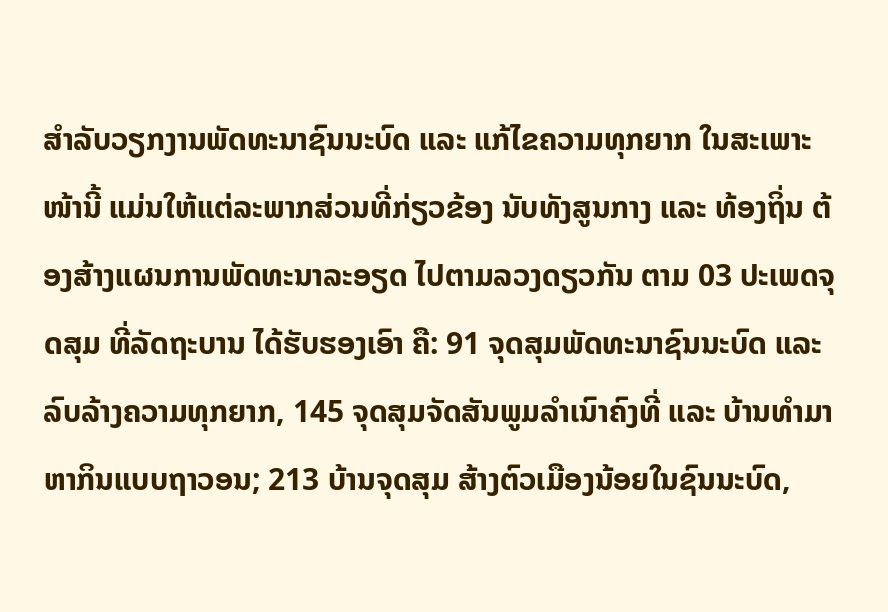ສໍາລັບວຽກງານພັດທະນາຊົນນະບົດ ແລະ ແກ້ໄຂຄວາມທຸກຍາກ ໃນສະເພາະໜ້ານີ້ ແມ່ນໃຫ້ແຕ່ລະພາກສ່ວນທີ່ກ່ຽວຂ້ອງ ນັບທັງສູນກາງ ແລະ ທ້ອງຖິ່ນ ຕ້ອງສ້າງແຜນການພັດທະນາລະອຽດ ໄປຕາມລວງດຽວກັນ ຕາມ 03 ປະເພດຈຸດສຸມ ທີ່ລັດຖະບານ ໄດ້ຮັບຮອງເອົາ ຄື: 91 ຈຸດສຸມພັດທະນາຊົນນະບົດ ແລະ ລົບລ້າງຄວາມທຸກຍາກ, 145 ຈຸດສຸມຈັດສັນພູມລໍາເນົາຄົງທີ່ ແລະ ບ້ານທໍາມາຫາກິນແບບຖາວອນ; 213 ບ້ານຈຸດສຸມ ສ້າງຕົວເມືອງນ້ອຍໃນຊົນນະບົດ,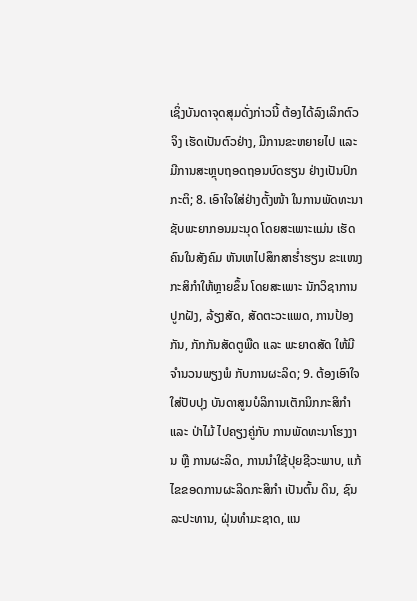ເຊິ່ງບັນດາຈຸດສຸມດັ່ງກ່າວນີ້ ຕ້ອງໄດ້ລົງເລິກຕົວຈິງ ເຮັດເປັນຕົວຢ່າງ, ມີການຂະຫຍາຍໄປ ແລະ ມີການສະຫຼຸບຖອດຖອນບົດຮຽນ ຢ່າງເປັນປົກກະຕິ; 8. ເອົາໃຈໃສ່ຢ່າງຕັ້ງໜ້າ ໃນການພັດທະນາ ຊັບພະຍາກອນມະນຸດ ໂດຍສະເພາະແມ່ນ ເຮັດຄົນໃນສັງຄົມ ຫັນເຫໄປສຶກສາຮໍ່າຮຽນ ຂະແໜງກະສິກໍາໃຫ້ຫຼາຍຂຶ້ນ ໂດຍສະເພາະ ນັກວິຊາການປູກຝັງ, ລ້ຽງສັດ, ສັດຕະວະແພດ, ການປ້ອງກັນ, ກັກກັນສັດຕູພືດ ແລະ ພະຍາດສັດ ໃຫ້ມີຈໍານວນພຽງພໍ ກັບການຜະລິດ; 9. ຕ້ອງເອົາໃຈໃສ່ປັບປຸງ ບັນດາສູນບໍລິການເຕັກນິກກະສິກໍາ ແລະ ປ່າໄມ້ ໄປຄຽງຄູ່ກັບ ການພັດທະນາໂຮງງານ ຫຼື ການຜະລິດ, ການນໍາໃຊ້ປຸຍຊີວະພາບ, ແກ້ໄຂຂອດການຜະລິດກະສິກໍາ ເປັນຕົ້ນ ດິນ, ຊົນລະປະທານ, ຝຸ່ນທໍາມະຊາດ, ແນ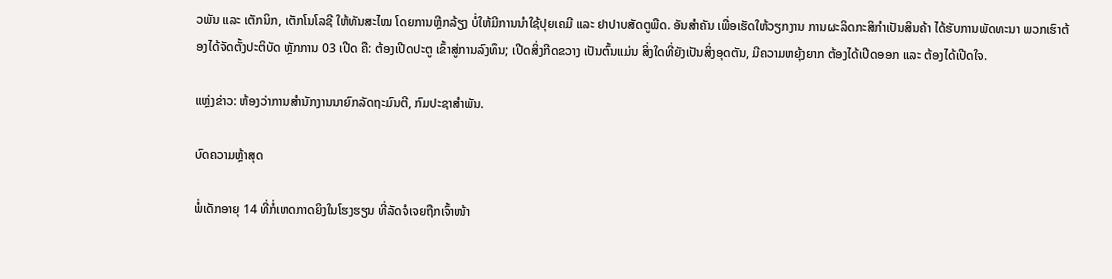ວພັນ ແລະ ເຕັກນິກ, ເຕັກໂນໂລຊີ ໃຫ້ທັນສະໄໝ ໂດຍການຫຼີກລ້ຽງ ບໍ່ໃຫ້ມີການນໍາໃຊ້ປຸຍເຄມີ ແລະ ຢາປາບສັດຕູພືດ. ອັນສໍາຄັນ ເພື່ອເຮັດໃຫ້ວຽກງານ ການຜະລິດກະສິກໍາເປັນສິນຄ້າ ໄດ້ຮັບການພັດທະນາ ພວກເຮົາຕ້ອງໄດ້ຈັດຕັ້ງປະຕິບັດ ຫຼັກການ 03 ເປີດ ຄື: ຕ້ອງເປີດປະຕູ ເຂົ້າສູ່ການລົງທຶນ; ເປີດສິ່ງກີດຂວາງ ເປັນຕົ້ນແມ່ນ ສິ່ງໃດທີ່ຍັງເປັນສິ່ງອຸດຕັນ, ມີຄວາມຫຍຸ້ງຍາກ ຕ້ອງໄດ້ເປີດອອກ ແລະ ຕ້ອງໄດ້ເປີດໃຈ.

ແຫຼ່ງຂ່າວ: ຫ້ອງວ່າການສໍານັກງານນາຍົກລັດຖະມົນຕີ, ກົມປະຊາສຳພັນ.

ບົດຄວາມຫຼ້າສຸດ

ພໍ່ເດັກອາຍຸ 14 ທີ່ກໍ່ເຫດກາດຍິງໃນໂຮງຮຽນ ທີ່ລັດຈໍເຈຍຖືກເຈົ້າໜ້າ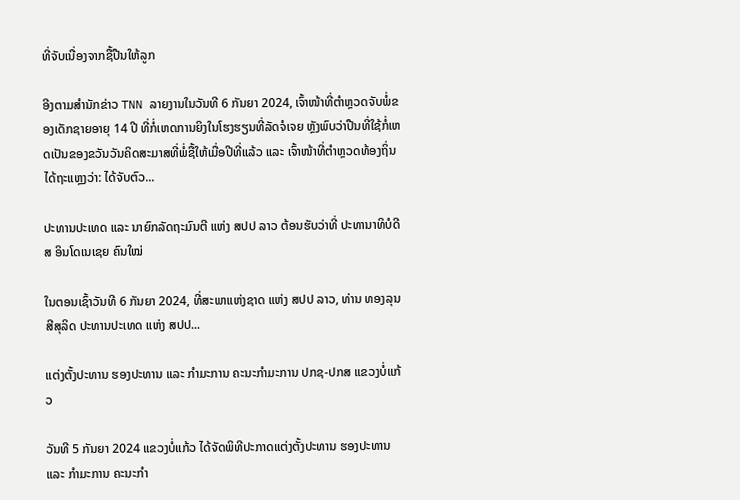ທີ່ຈັບເນື່ອງຈາກຊື້ປືນໃຫ້ລູກ

ອີງຕາມສຳນັກຂ່າວ TNN ລາຍງານໃນວັນທີ 6 ກັນຍາ 2024, ເຈົ້າໜ້າທີ່ຕຳຫຼວດຈັບພໍ່ຂອງເດັກຊາຍອາຍຸ 14 ປີ ທີ່ກໍ່ເຫດການຍິງໃນໂຮງຮຽນທີ່ລັດຈໍເຈຍ ຫຼັງພົບວ່າປືນທີ່ໃຊ້ກໍ່ເຫດເປັນຂອງຂວັນວັນຄິດສະມາສທີ່ພໍ່ຊື້ໃຫ້ເມື່ອປີທີ່ແລ້ວ ແລະ ເຈົ້າໜ້າທີ່ຕຳຫຼວດທ້ອງຖິ່ນໄດ້ຖະແຫຼງວ່າ: ໄດ້ຈັບຕົວ...

ປະທານປະເທດ ແລະ ນາຍົກລັດຖະມົນຕີ ແຫ່ງ ສປປ ລາວ ຕ້ອນຮັບວ່າທີ່ ປະທານາທິບໍດີ ສ ອິນໂດເນເຊຍ ຄົນໃໝ່

ໃນຕອນເຊົ້າວັນທີ 6 ກັນຍາ 2024, ທີ່ສະພາແຫ່ງຊາດ ແຫ່ງ ສປປ ລາວ, ທ່ານ ທອງລຸນ ສີສຸລິດ ປະທານປະເທດ ແຫ່ງ ສປປ...

ແຕ່ງຕັ້ງປະທານ ຮອງປະທານ ແລະ ກຳມະການ ຄະນະກຳມະການ ປກຊ-ປກສ ແຂວງບໍ່ແກ້ວ

ວັນທີ 5 ກັນຍາ 2024 ແຂວງບໍ່ແກ້ວ ໄດ້ຈັດພິທີປະກາດແຕ່ງຕັ້ງປະທານ ຮອງປະທານ ແລະ ກຳມະການ ຄະນະກຳ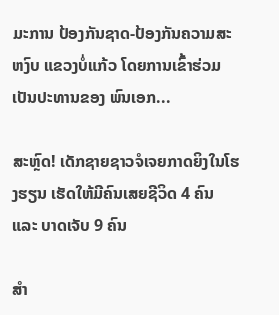ມະການ ປ້ອງກັນຊາດ-ປ້ອງກັນຄວາມສະຫງົບ ແຂວງບໍ່ແກ້ວ ໂດຍການເຂົ້າຮ່ວມເປັນປະທານຂອງ ພົນເອກ...

ສະຫຼົດ! ເດັກຊາຍຊາວຈໍເຈຍກາດຍິງໃນໂຮງຮຽນ ເຮັດໃຫ້ມີຄົນເສຍຊີວິດ 4 ຄົນ ແລະ ບາດເຈັບ 9 ຄົນ

ສຳ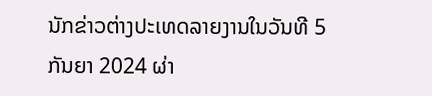ນັກຂ່າວຕ່າງປະເທດລາຍງານໃນວັນທີ 5 ກັນຍາ 2024 ຜ່າ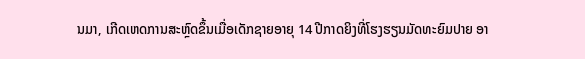ນມາ, ເກີດເຫດການສະຫຼົດຂຶ້ນເມື່ອເດັກຊາຍອາຍຸ 14 ປີກາດຍິງທີ່ໂຮງຮຽນມັດທະຍົມປາຍ ອາ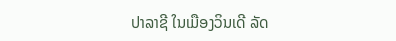ປາລາຊີ ໃນເມືອງວິນເດີ ລັດ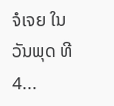ຈໍເຈຍ ໃນວັນພຸດ ທີ 4...